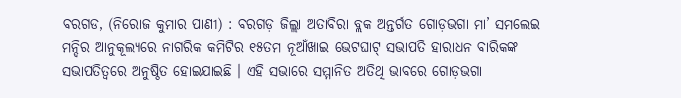ବରଗଡ, (ନିରୋଜ କୁମାର ପାଣୀ) : ବରଗଡ଼ ଜିଲ୍ଲା ଅତାବିରା ବ୍ଲକ ଅନ୍ତର୍ଗତ ଗୋଡ଼ଭଗା ମା’ ସମଲେଇ ମନ୍ଦିର ଆନୁକୂଲ୍ୟରେ ନାଗରିକ କମିଟିର ୧୫ତମ ନୂଆଁଖାଇ ଭେଟଘାଟ୍ ସଭାପତି ହାରାଧନ ବାରିକଙ୍କ ସଭାପତିତ୍ୱରେ ଅନୁଷ୍ଠିତ ହୋଇଯାଇଛି । ଏହି ସଭାରେ ସମ୍ମାନିତ ଅତିଥି ଭାବରେ ଗୋଡ଼ଭଗା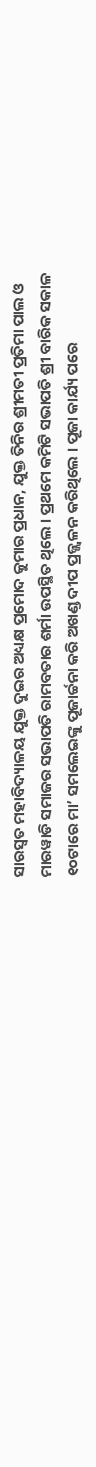ସାରସ୍ୱତ ମହାବିଦ୍ୟାଳୟ ଯୁକ୍ତ ଦୁଇର ଅଧ୍ୟକ୍ଷ ପ୍ରମୋଦ କୁମାର ପ୍ରଧାନ, ଯୁକ୍ତ ତିନିର ଶ୍ରୀମତୀ ପ୍ରତିମା ପାଲ ଓ ମାରୱାଡି ସମାଜର ସଭାପତି ରାମବତାର ଶର୍ମା ଉପସ୍ଥିତ ଥିଲେ । ପ୍ରଥମେ କମିଟି ସଭାପତି ଶ୍ରୀ ବାରିକ ସକାଳ ୧୦ଟାରେ ମା’ ସମଲେଇଙ୍କୁ ପୂଜାର୍ଚ୍ଚନା କରି ଅଖଣ୍ଡ ଦୀପ ପ୍ରଜ୍ଜ୍ଵଳନ କରିଥିଲେ । ପୂଜା କାର୍ଯ୍ୟ ପରେ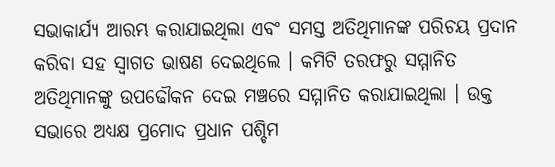ସଭାକାର୍ଯ୍ୟ ଆରମ୍ଭ କରାଯାଇଥିଲା ଏବଂ ସମସ୍ତ ଅତିଥିମାନଙ୍କ ପରିଚୟ ପ୍ରଦାନ କରିବା ସହ ସ୍ୱାଗତ ଭାଷଣ ଦେଇଥିଲେ । କମିଟି ତରଫରୁ ସମ୍ମାନିତ ଅତିଥିମାନଙ୍କୁ ଉପଢୌକନ ଦେଇ ମଞ୍ଚରେ ସମ୍ମାନିତ କରାଯାଇଥିଲା । ଉକ୍ତ ସଭାରେ ଅଧ୍ୟକ୍ଷ ପ୍ରମୋଦ ପ୍ରଧାନ ପଶ୍ଚିମ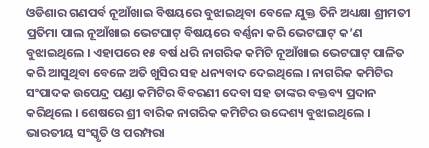ଓଡିଶାର ଗଣପର୍ବ ନୂଆଁଖାଇ ବିଷୟରେ ବୁଝାଇଥିବା ବେଳେ ଯୁକ୍ତ ତିନି ଅଧ୍ୟକ୍ଷା ଶ୍ରୀମତୀ ପ୍ରତିମା ପାଲ ନୂଆଁଖାଇ ଭେଟଘାଟ୍ ବିଷୟରେ ବର୍ଣ୍ଣନା କରି ଭେଟଘାଟ୍ କ’ଣ ବୁଝାଇଥିଲେ । ଏହାପରେ ୧୫ ବର୍ଷ ଧରି ନାଗରିକ କମିଟି ନୂଆଁଖାଇ ଭେଟଘାଟ୍ ପାଳିତ କରି ଆସୁଥିବା ବେଳେ ଅତି ଖୁସିର ସହ ଧନ୍ୟବାଦ ଦେଇଥିଲେ । ନାଗରିକ କମିଟିର ସଂପାଦକ ଉପେନ୍ଦ୍ର ପଣ୍ଡା କମିଟିର ବିବରଣୀ ଦେବା ସହ ତାଙ୍କର ବକ୍ତବ୍ୟ ପ୍ରଦାନ କରିଥିଲେ । ଶେଷରେ ଶ୍ରୀ ବାରିକ ନାଗରିକ କମିଟିର ଉଦ୍ଦେଶ୍ୟ ବୁଝାଇଥିଲେ । ଭାରତୀୟ ସଂସ୍କୃତି ଓ ପରମ୍ପରା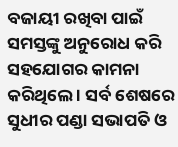ବଜାୟୀ ରଖିବା ପାଇଁ ସମସ୍ତଙ୍କୁ ଅନୁରୋଧ କରି ସହଯୋଗର କାମନା କରିଥିଲେ । ସର୍ବ ଶେଷରେ ସୁଧୀର ପଣ୍ଡା ସଭାପତି ଓ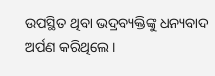ଉପସ୍ଥିତ ଥିବା ଭଦ୍ରବ୍ୟକ୍ତିଙ୍କୁ ଧନ୍ୟବାଦ ଅର୍ପଣ କରିଥିଲେ ।